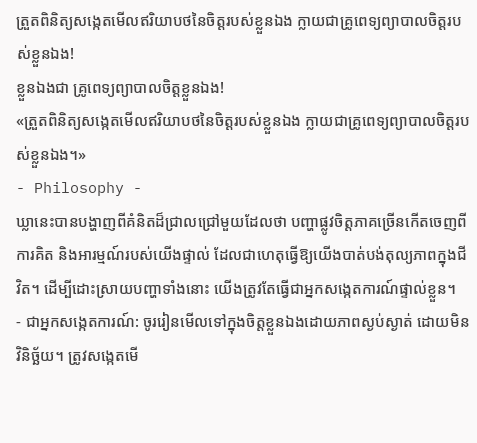ត្រួតពិនិត្យសង្កេតមើលឥរិយាបថនៃចិត្តរបស់ខ្លួនឯង ក្លាយជាគ្រូពេទ្យព្យាបាលចិត្តរបស់ខ្លួនឯង!
ខ្លួនឯងជា គ្រូពេទ្យព្យាបាលចិត្តខ្លួនឯង!
«ត្រួតពិនិត្យសង្កេតមើលឥរិយាបថនៃចិត្តរបស់ខ្លួនឯង ក្លាយជាគ្រូពេទ្យព្យាបាលចិត្តរបស់ខ្លួនឯង។»
- Philosophy -
ឃ្លានេះបានបង្ហាញពីគំនិតដ៏ជ្រាលជ្រៅមួយដែលថា បញ្ហាផ្លូវចិត្តភាគច្រើនកើតចេញពីការគិត និងអារម្មណ៍របស់យើងផ្ទាល់ ដែលជាហេតុធ្វើឱ្យយើងបាត់បង់តុល្យភាពក្នុងជីវិត។ ដើម្បីដោះស្រាយបញ្ហាទាំងនោះ យើងត្រូវតែធ្វើជាអ្នកសង្កេតការណ៍ផ្ទាល់ខ្លួន។
- ជាអ្នកសង្កេតការណ៍: ចូររៀនមើលទៅក្នុងចិត្តខ្លួនឯងដោយភាពស្ងប់ស្ងាត់ ដោយមិនវិនិច្ឆ័យ។ ត្រូវសង្កេតមើ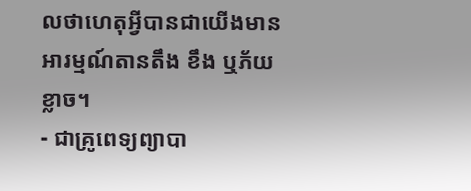លថាហេតុអ្វីបានជាយើងមានអារម្មណ៍តានតឹង ខឹង ឬភ័យខ្លាច។
- ជាគ្រូពេទ្យព្យាបា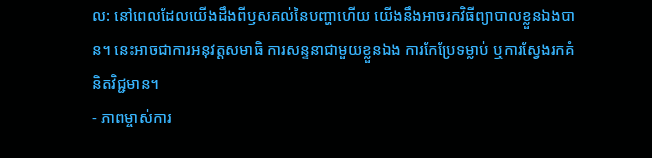ល: នៅពេលដែលយើងដឹងពីឫសគល់នៃបញ្ហាហើយ យើងនឹងអាចរកវិធីព្យាបាលខ្លួនឯងបាន។ នេះអាចជាការអនុវត្តសមាធិ ការសន្ទនាជាមួយខ្លួនឯង ការកែប្រែទម្លាប់ ឬការស្វែងរកគំនិតវិជ្ជមាន។
- ភាពម្ចាស់ការ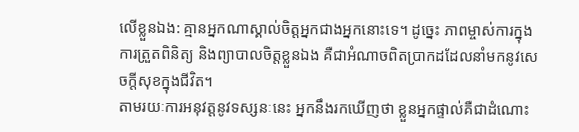លើខ្លួនឯង: គ្មានអ្នកណាស្គាល់ចិត្តអ្នកជាងអ្នកនោះទេ។ ដូច្នេះ ភាពម្ចាស់ការក្នុងការត្រួតពិនិត្យ និងព្យាបាលចិត្តខ្លួនឯង គឺជាអំណាចពិតប្រាកដដែលនាំមកនូវសេចក្តីសុខក្នុងជីវិត។
តាមរយៈការអនុវត្តនូវទស្សនៈនេះ អ្នកនឹងរកឃើញថា ខ្លួនអ្នកផ្ទាល់គឺជាដំណោះ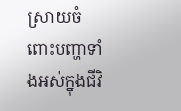ស្រាយចំពោះបញ្ហាទាំងអស់ក្នុងជីវិ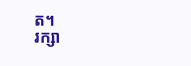ត។
រក្សា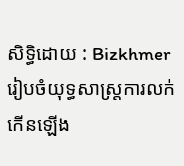សិទ្ធិដោយ : Bizkhmer
រៀបចំយុទ្ធសាស្រ្តការលក់កើនឡើង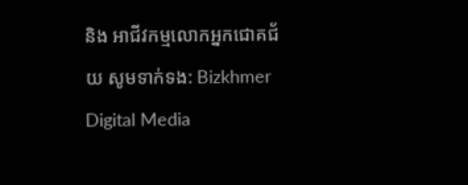និង អាជីវកម្មលោកអ្នកជោគជ័យ សូមទាក់ទង: Bizkhmer Digital Media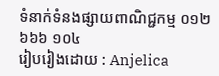ទំនាក់ទំនងផ្សាយពាណិជ្ជកម្ម ០១២ ៦៦៦ ១០៤
រៀបរៀងដោយ : Anjelica